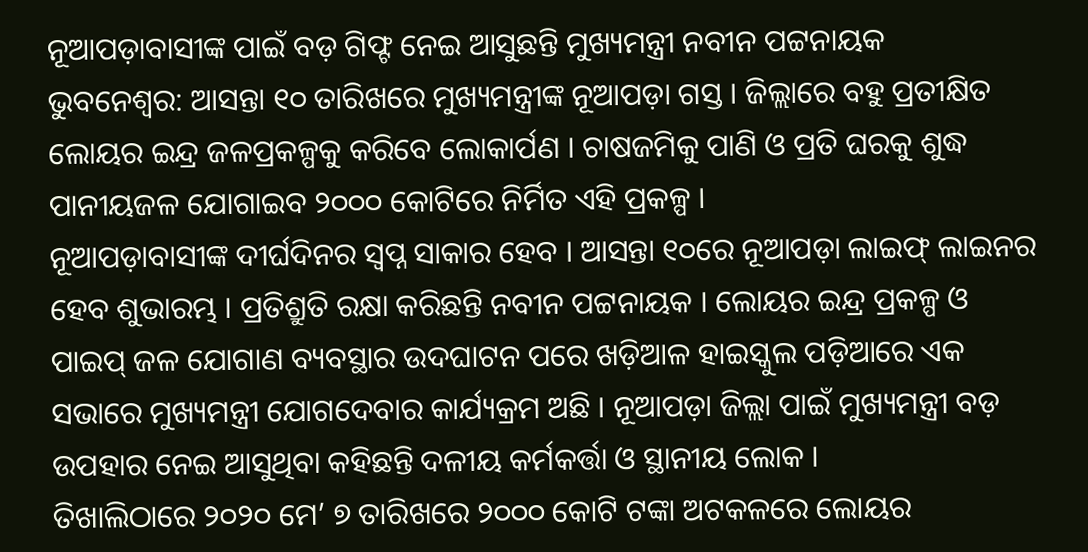ନୂଆପଡ଼ାବାସୀଙ୍କ ପାଇଁ ବଡ଼ ଗିଫ୍ଟ ନେଇ ଆସୁଛନ୍ତି ମୁଖ୍ୟମନ୍ତ୍ରୀ ନବୀନ ପଟ୍ଟନାୟକ
ଭୁବନେଶ୍ୱର: ଆସନ୍ତା ୧୦ ତାରିଖରେ ମୁଖ୍ୟମନ୍ତ୍ରୀଙ୍କ ନୂଆପଡ଼ା ଗସ୍ତ । ଜିଲ୍ଲାରେ ବହୁ ପ୍ରତୀକ୍ଷିତ ଲୋୟର ଇନ୍ଦ୍ର ଜଳପ୍ରକଳ୍ପକୁ କରିବେ ଲୋକାର୍ପଣ । ଚାଷଜମିକୁ ପାଣି ଓ ପ୍ରତି ଘରକୁ ଶୁଦ୍ଧ ପାନୀୟଜଳ ଯୋଗାଇବ ୨୦୦୦ କୋଟିରେ ନିର୍ମିତ ଏହି ପ୍ରକଳ୍ପ ।
ନୂଆପଡ଼ାବାସୀଙ୍କ ଦୀର୍ଘଦିନର ସ୍ୱପ୍ନ ସାକାର ହେବ । ଆସନ୍ତା ୧୦ରେ ନୂଆପଡ଼ା ଲାଇଫ୍ ଲାଇନର ହେବ ଶୁଭାରମ୍ଭ । ପ୍ରତିଶ୍ରୁତି ରକ୍ଷା କରିଛନ୍ତି ନବୀନ ପଟ୍ଟନାୟକ । ଲୋୟର ଇନ୍ଦ୍ର ପ୍ରକଳ୍ପ ଓ ପାଇପ୍ ଜଳ ଯୋଗାଣ ବ୍ୟବସ୍ଥାର ଉଦଘାଟନ ପରେ ଖଡ଼ିଆଳ ହାଇସ୍କୁଲ ପଡ଼ିଆରେ ଏକ ସଭାରେ ମୁଖ୍ୟମନ୍ତ୍ରୀ ଯୋଗଦେବାର କାର୍ଯ୍ୟକ୍ରମ ଅଛି । ନୂଆପଡ଼ା ଜିଲ୍ଲା ପାଇଁ ମୁଖ୍ୟମନ୍ତ୍ରୀ ବଡ଼ ଉପହାର ନେଇ ଆସୁଥିବା କହିଛନ୍ତି ଦଳୀୟ କର୍ମକର୍ତ୍ତା ଓ ସ୍ଥାନୀୟ ଲୋକ ।
ତିଖାଲିଠାରେ ୨୦୨୦ ମେ’ ୭ ତାରିଖରେ ୨୦୦୦ କୋଟି ଟଙ୍କା ଅଟକଳରେ ଲୋୟର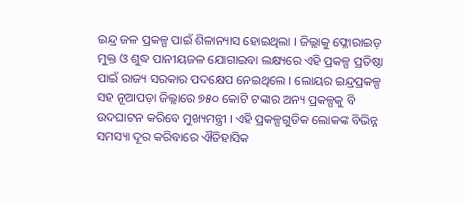ଇନ୍ଦ୍ର ଜଳ ପ୍ରକଳ୍ପ ପାଇଁ ଶିଳାନ୍ୟାସ ହୋଇଥିଲା । ଜିଲ୍ଲାକୁ ଫ୍ଳୋରାଇଡ୍ ମୁକ୍ତ ଓ ଶୁଦ୍ଧ ପାନୀୟଜଳ ଯୋଗାଇବା ଲକ୍ଷ୍ୟରେ ଏହି ପ୍ରକଳ୍ପ ପ୍ରତିଷ୍ଠା ପାଇଁ ରାଜ୍ୟ ସରକାର ପଦକ୍ଷେପ ନେଇଥିଲେ । ଲୋୟର ଇନ୍ଦ୍ରପ୍ରକଳ୍ପ ସହ ନୂଆପଡ଼ା ଜିଲ୍ଲାରେ ୭୫୦ କୋଟି ଟଙ୍କାର ଅନ୍ୟ ପ୍ରକଳ୍ପକୁ ବି ଉଦଘାଟନ କରିବେ ମୁଖ୍ୟମନ୍ତ୍ରୀ । ଏହି ପ୍ରକଳ୍ପଗୁଡିକ ଲୋକଙ୍କ ବିଭିନ୍ନ ସମସ୍ୟା ଦୂର କରିବାରେ ଐତିହାସିକ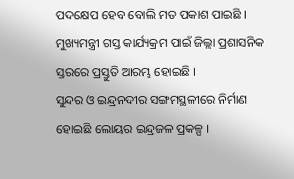ପଦକ୍ଷେପ ହେବ ବୋଲି ମତ ପକାଶ ପାଇଛି । ମୁଖ୍ୟମନ୍ତ୍ରୀ ଗସ୍ତ କାର୍ଯ୍ୟକ୍ରମ ପାଇଁ ଜିଲ୍ଲା ପ୍ରଶାସନିକ ସ୍ତରରେ ପ୍ରସ୍ତୁତି ଆରମ୍ଭ ହୋଇଛି ।
ସୁନ୍ଦର ଓ ଇନ୍ଦ୍ରନଦୀର ସଙ୍ଗମସ୍ଥଳୀରେ ନିର୍ମାଣ ହୋଇଛି ଲୋୟର ଇନ୍ଦ୍ରଜଳ ପ୍ରକଳ୍ପ ।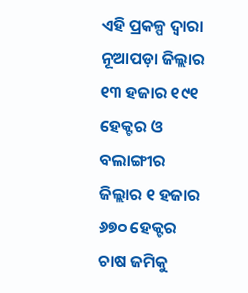ଏହି ପ୍ରକଳ୍ପ ଦ୍ୱାରା ନୂଆପଡ଼ା ଜିଲ୍ଲାର ୧୩ ହଜାର ୧୯୧ ହେକ୍ଟର ଓ ବଲାଙ୍ଗୀର ଜିଲ୍ଲାର ୧ ହଜାର ୬୭୦ ହେକ୍ଟର ଚାଷ ଜମିକୁ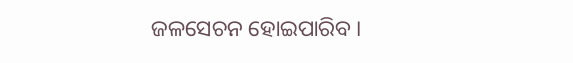ଜଳସେଚନ ହୋଇପାରିବ ।